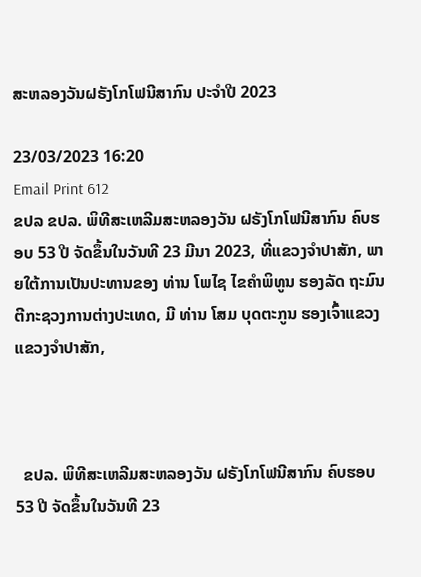ສະຫລອງວັນຝຣັງໂກໂຟນີສາກົນ ປະຈໍາປີ 2023

23/03/2023 16:20
Email Print 612
ຂປລ ຂປລ. ພິທີສະເຫລີມສະຫລອງວັນ ຝຣັງໂກໂຟນີສາກົນ ຄົບຮອບ 53 ປີ ຈັດຂຶ້ນໃນວັນທີ 23 ມີນາ 2023, ທີ່ແຂວງຈຳປາສັກ, ພາຍໃຕ້ການເປັນປະທານຂອງ ທ່ານ ໂພໄຊ ໄຂຄຳພິທູນ ຮອງລັດ ຖະມົນຕີກະຊວງການຕ່າງປະເທດ, ມີ ທ່ານ ໂສມ ບຸດຕະກູນ ຮອງເຈົ້າແຂວງ ແຂວງຈໍາປາສັກ,



  ຂປລ. ພິທີສະເຫລີມສະຫລອງວັນ ຝຣັງໂກໂຟນີສາກົນ ຄົບຮອບ 53 ປີ ຈັດຂຶ້ນໃນວັນທີ 23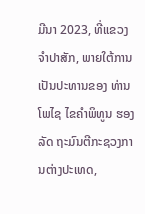ມີນາ 2023, ທີ່ແຂວງຈຳປາສັກ, ພາຍໃຕ້ການເປັນປະທານຂອງ ທ່ານ ໂພໄຊ ໄຂຄຳພິທູນ ຮອງລັດ ຖະມົນຕີກະຊວງການຕ່າງປະເທດ,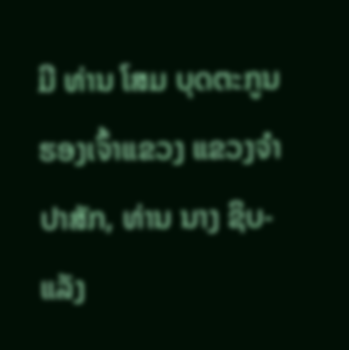ມີ ທ່ານ ໂສມ ບຸດຕະກູນ ຮອງເຈົ້າແຂວງ ແຂວງຈໍາປາສັກ, ທ່ານ ນາງ ຊິບ-ແລັງ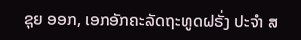ຊຸຍ ອອກ, ເອກອັກຄະລັດຖະທູດຝຣັ່ງ ປະຈຳ ສ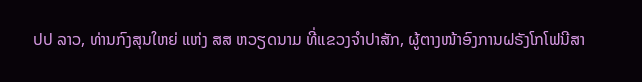ປປ ລາວ, ທ່ານກົງສຸນໃຫຍ່ ແຫ່ງ ສສ ຫວຽດນາມ ທີ່ແຂວງຈຳປາສັກ, ຜູ້ຕາງໜ້າອົງການຝຣັງໂກໂຟນີສາ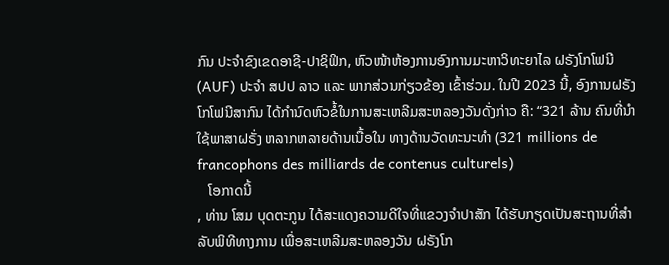ກົນ ປະຈຳຂົງເຂດອາຊີ-ປາຊິຟິກ, ຫົວໜ້າຫ້ອງການອົງການມະຫາວິທະຍາໄລ ຝຣັງໂກໂຟນີ (AUF) ປະຈໍາ ສປປ ລາວ ແລະ ພາກສ່ວນກ່ຽວຂ້ອງ ເຂົ້າຮ່ວມ. ໃນປີ 2023 ນີ້, ອົງການຝຣັງໂກໂຟນີສາກົນ ໄດ້ກຳນົດຫົວຂໍ້ໃນການສະເຫລີມສະຫລອງວັນດັ່ງກ່າວ ຄື: “321 ລ້ານ ຄົນທີ່ນຳໃຊ້ພາສາຝຣັ່ງ ຫລາກຫລາຍດ້ານເນື້ອໃນ ທາງດ້ານວັດທະນະທຳ (321 millions de francophons des milliards de contenus culturels)
   ໂອກາດນີ້
, ທ່ານ ໂສມ ບຸດຕະກູນ ໄດ້ສະແດງຄວາມດີໃຈທີ່ແຂວງຈຳປາສັກ ໄດ້ຮັບກຽດເປັນສະຖານທີ່ສຳລັບພິທີທາງການ ເພື່ອສະເຫລີມສະຫລອງວັນ ຝຣັງໂກ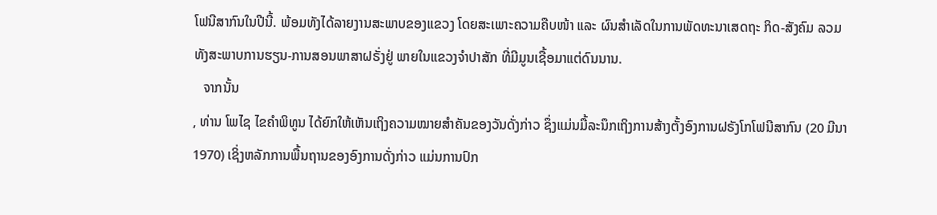ໂຟນີສາກົນໃນປີນີ້. ພ້ອມທັງໄດ້ລາຍງານສະພາບຂອງແຂວງ ໂດຍສະເພາະຄວາມຄືບໜ້າ ແລະ ຜົນສຳເລັດໃນການພັດທະນາເສດຖະ ກິດ-ສັງຄົມ ລວມທັງສະພາບການຮຽນ-ການສອນພາສາຝຣັ່ງຢູ່ ພາຍໃນແຂວງຈຳປາສັກ ທີ່ມີມູນເຊື້ອມາແຕ່ດົນນານ.
   ຈາກນັ້ນ
, ທ່ານ ໂພໄຊ ໄຂຄຳພິທູນ ໄດ້ຍົກໃຫ້ເຫັນເຖິງຄວາມໝາຍສຳຄັນຂອງວັນດັ່ງກ່າວ ຊຶ່ງແມ່ນມື້ລະນຶກເຖິງການສ້າງຕັ້ງອົງການຝຣັງໂກໂຟນີສາກົນ (20 ມີນາ 1970) ເຊິ່ງຫລັກການພື້ນຖານຂອງອົງການດັ່ງກ່າວ ແມ່ນການປົກ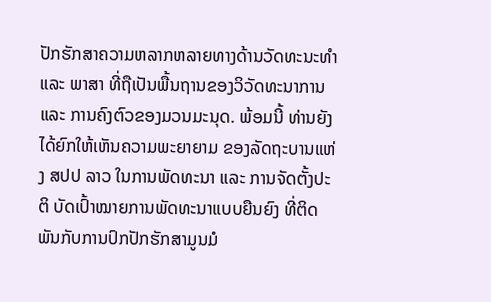ປັກຮັກສາຄວາມຫລາກຫລາຍທາງດ້ານວັດທະນະທຳ ແລະ ພາສາ ທີ່ຖືເປັນພື້ນຖານຂອງວິວັດທະນາການ ແລະ ການຄົງຕົວຂອງມວນມະນຸດ. ພ້ອມນີ້ ທ່ານຍັງໄດ້ຍົກໃຫ້ເຫັນຄວາມພະຍາຍາມ ຂອງລັດຖະບານແຫ່ງ ສປປ ລາວ ໃນການພັດທະນາ ແລະ ການຈັດຕັ້ງປະຕິ ບັດເປົ້າໝາຍການພັດທະນາແບບຍືນຍົງ ທີ່ຕິດພັນກັບການປົກປັກຮັກສາມູນມໍ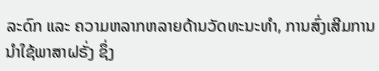ລະດົກ ແລະ ຄວາມຫລາກຫລາຍດ້ານວັດທະນະທຳ, ການສົ່ງເສີມການນຳໃຊ້ພາສາຝຣັ່ງ ຊຶ່ງ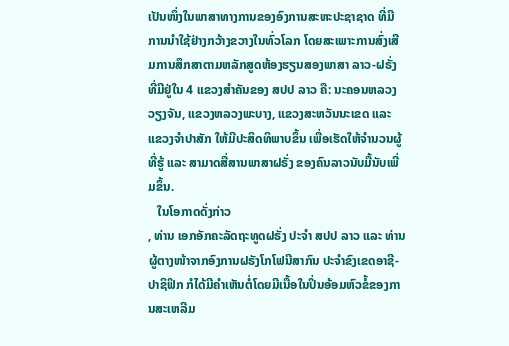ເປັນໜຶ່ງໃນພາສາທາງການຂອງອົງການສະຫະປະຊາຊາດ ທີ່ມີການນຳໃຊ້ຢ່າງກວ້າງຂວາງໃນທົ່ວໂລກ ໂດຍສະເພາະການສົ່ງເສີມການສຶກສາຕາມຫລັກສູດຫ້ອງຮຽນສອງພາສາ ລາວ-ຝຣັ່ງ ທີ່ມີຢູ່ໃນ 4 ແຂວງສຳຄັນຂອງ ສປປ ລາວ ຄື: ນະຄອນຫລວງວຽງຈັນ, ແຂວງຫລວງພະບາງ, ແຂວງສະຫວັນນະເຂດ ແລະ ແຂວງຈຳປາສັກ ໃຫ້ມີປະສິດທິພາບຂຶ້ນ ເພື່ອເຮັດໃຫ້ຈຳນວນຜູ້ທີ່ຮູ້ ແລະ ສາມາດສື່ສານພາສາຝຣັ່ງ ຂອງຄົນລາວນັບມື້ນັບເພີ່ມຂຶ້ນ.
   ໃນໂອກາດດັ່ງກ່າວ
, ທ່ານ ເອກອັກຄະລັດຖະທູດຝຣັ່ງ ປະຈໍາ ສປປ ລາວ ແລະ ທ່ານຜູ້ຕາງໜ້າຈາກອົງການຝຣັງໂກໂຟນີສາກົນ ປະຈຳຂົງເຂດອາຊີ-ປາຊິຟິກ ກໍໄດ້ມີຄຳເຫັນຕໍ່ໂດຍມີເນື້ອໃນປິ່ນອ້ອມຫົວຂໍ້ຂອງການສະເຫລີມ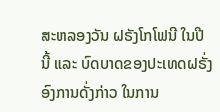ສະຫລອງວັນ ຝຣັງໂກໂຟນີ ໃນປີນີ້ ແລະ ບົດບາດຂອງປະເທດຝຣັ່ງ ອົງການດັ່ງກ່າວ ໃນການ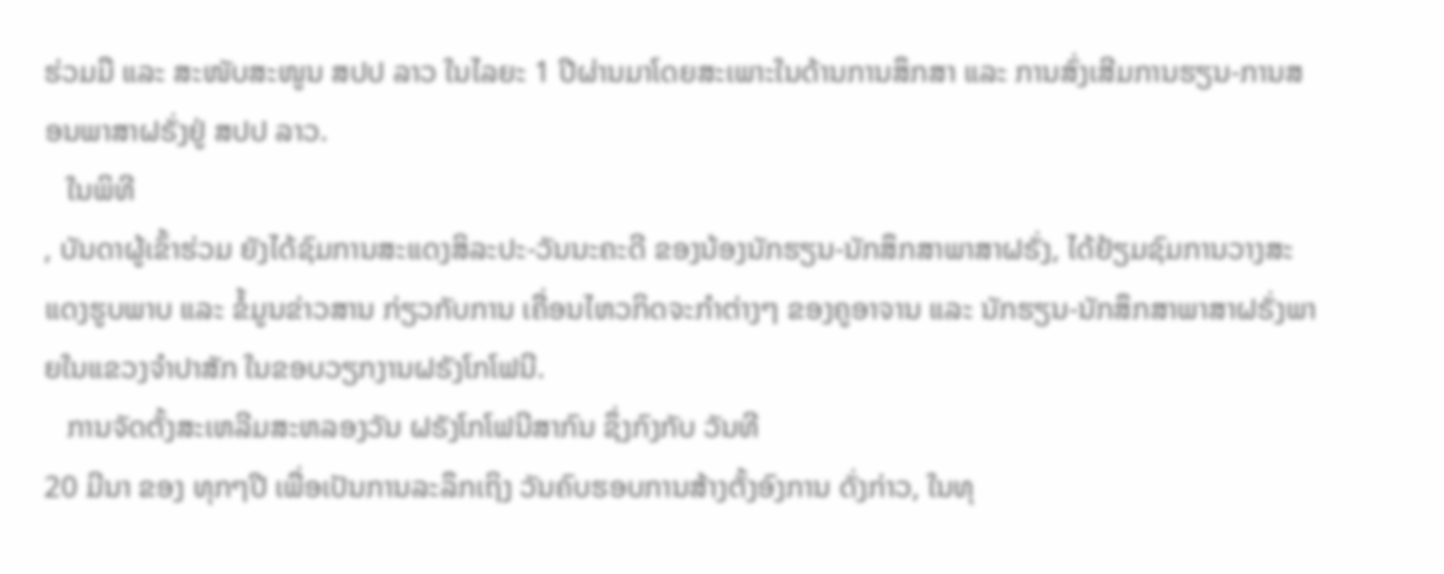ຮ່ວມມື ແລະ ສະໜັບສະໜູນ ສປປ ລາວ ໃນໄລຍະ 1 ປີຜ່ານມາໂດຍສະເພາະໃນດ້ານການສຶກສາ ແລະ ການສົ່ງເສີມການຮຽນ-ການສອນພາສາຝຣັ່ງຢູ່ ສປປ ລາວ.
   ໃນພິທີ
, ບັນດາຜູ້ເຂົ້າຮ່ວມ ຍັງໄດ້ຊົມການສະແດງສິລະປະ-ວັນນະຄະດີ ຂອງນ້ອງນັກຮຽນ-ນັກສຶກສາພາສາຝຣັ່ງ, ໄດ້ຢ້ຽມຊົມການວາງສະແດງຮູບພາບ ແລະ ຂໍ້ມູນຂ່າວສານ ກ່ຽວກັບການ ເຄື່ອນໄຫວກິດຈະກຳຕ່າງໆ ຂອງຄູອາຈານ ແລະ ນັກຮຽນ-ນັກສຶກສາພາສາຝຣັ່ງພາຍໃນແຂວງຈຳປາສັກ ໃນຂອບວຽກງານຝຣັງໂກໂຟນີ.
   ການຈັດຕັ້ງສະເຫລີມສະຫລອງວັນ ຝຣັງໂກໂຟນີສາກົນ ຊຶ່ງກົງກັບ ວັນທີ
20 ມີນາ ຂອງ ທຸກໆປີ ເພື່ອເປັນການລະລຶກເຖິງ ວັນຄົບຮອບການສ້າງຕັ້ງອົງການ ດັ່ງກ່າວ, ໃນທຸ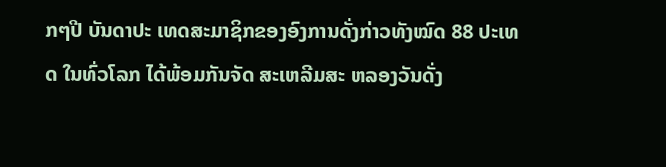ກໆປີ ບັນດາປະ ເທດສະມາຊິກຂອງອົງການດັ່ງກ່າວທັງໝົດ 88 ປະເທດ ໃນທົ່ວໂລກ ໄດ້ພ້ອມກັນຈັດ ສະເຫລີມສະ ຫລອງວັນດັ່ງ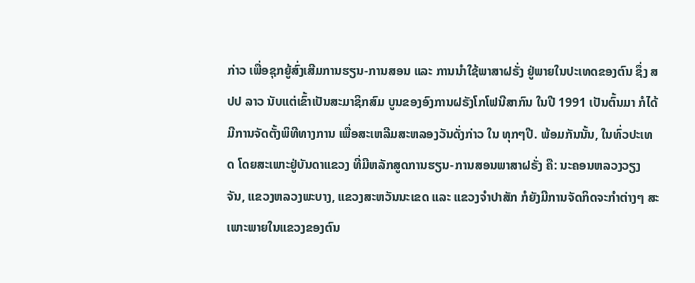ກ່າວ ເພື່ອຊຸກຍູ້ສົ່ງເສີມການຮຽນ-ການສອນ ແລະ ການນຳໃຊ້ພາສາຝຣັ່ງ ຢູ່ພາຍໃນປະເທດຂອງຕົນ ຊຶ່ງ ສປປ ລາວ ນັບແຕ່ເຂົ້າເປັນສະມາຊິກສົມ ບູນຂອງອົງການຝຣັງໂກໂຟນີສາກົນ ໃນປີ 1991 ເປັນຕົ້ນມາ ກໍໄດ້ມີການຈັດຕັ້ງພິທີທາງການ ເພື່ອສະເຫລີມສະຫລອງວັນດັ່ງກ່າວ ໃນ ທຸກໆປີ. ພ້ອມກັນນັ້ນ, ໃນທົ່ວປະເທດ ໂດຍສະເພາະຢູ່ບັນດາແຂວງ ທີ່ມີຫລັກສູດການຮຽນ-ການສອນພາສາຝຣັ່ງ ຄື: ນະຄອນຫລວງວຽງຈັນ, ແຂວງຫລວງພະບາງ, ແຂວງສະຫວັນນະເຂດ ແລະ ແຂວງຈຳປາສັກ ກໍຍັງມີການຈັດກິດຈະກຳຕ່າງໆ ສະເພາະພາຍໃນແຂວງຂອງຕົນ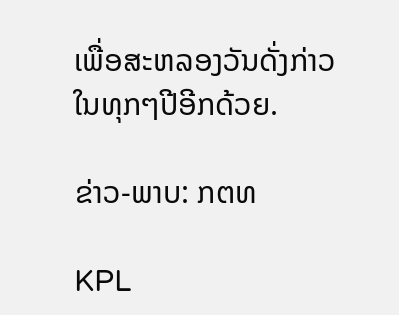ເພື່ອສະຫລອງວັນດັ່ງກ່າວໃນທຸກໆປີອີກດ້ວຍ.

ຂ່າວ-ພາບ: ກຕທ

KPL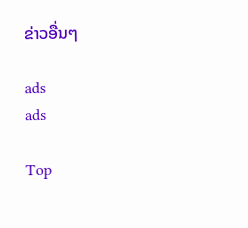ຂ່າວອື່ນໆ

ads
ads

Top